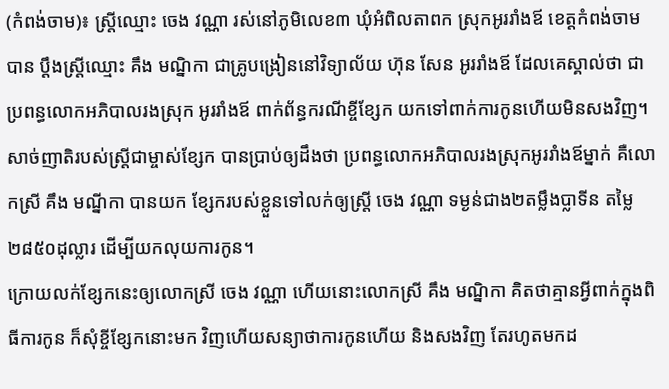(កំពង់ចាម)៖ ស្ត្រីឈ្មោះ ចេង វណ្ណា រស់នៅភូមិលេខ៣ ឃុំអំពិលតាពក ស្រុកអូររាំងឪ ខេត្តកំពង់ចាម បាន ប្តឹងស្ត្រីឈ្មោះ គឹង មណ្និកា ជាគ្រូបង្រៀននៅវិទ្យាល័យ ហ៊ុន សែន អូររាំងឪ ដែលគេស្គាល់ថា ជាប្រពន្ធលោកអភិបាលរងស្រុក អូររាំងឪ ពាក់ព័ន្ធករណីខ្ចីខ្សែក យកទៅពាក់ការកូនហើយមិនសងវិញ។
សាច់ញាតិរបស់ស្រី្តជាម្ចាស់ខ្សែក បានប្រាប់ឲ្យដឹងថា ប្រពន្ធលោកអភិបាលរងស្រុកអូររាំងឪម្នាក់ គឺលោកស្រី គឹង មណ្នីកា បានយក ខ្សែករបស់ខ្លួនទៅលក់ឲ្យស្រ្តី ចេង វណ្ណា ទម្ងន់ជាង២តម្លឹងប្លាទីន តម្លៃ២៨៥០ដុល្លារ ដើម្បីយកលុយការកូន។
ក្រោយលក់ខ្សែកនេះឲ្យលោកស្រី ចេង វណ្ណា ហើយនោះលោកស្រី គឹង មណ្និកា គិតថាគ្មានអ្វីពាក់ក្នុងពិធីការកូន ក៏សុំខ្ចីខ្សែកនោះមក វិញហើយសន្យាថាការកូនហើយ និងសងវិញ តែរហូតមកដ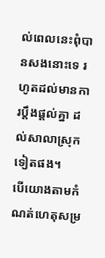ល់ពេលនេះពុំបានសងនោះទេ រហូតដល់មានការប្តឹងផ្តល់គ្នា ដល់សាលាស្រុកទៀតផង។
បើយោងតាមកំណត់ហេតុសម្រ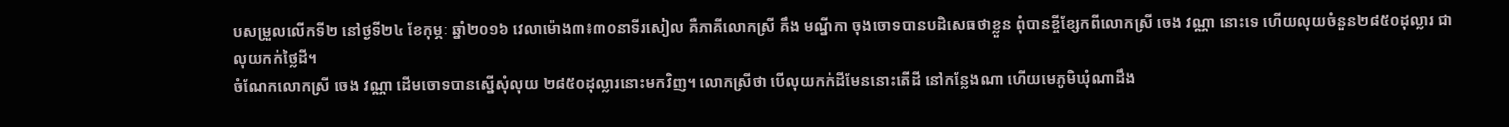បសម្រួលលើកទី២ នៅថ្ងទី២៤ ខែកុម្ភៈ ឆ្នាំ២០១៦ វេលាម៉ោង៣៖៣០នាទីរសៀល គឺភាគីលោកស្រី គឹង មណ្នីកា ចុងចោទបានបដិសេធថាខ្លួន ពុំបានខ្ចីខ្សែកពីលោកស្រី ចេង វណ្ណា នោះទេ ហើយលុយចំនួន២៨៥០ដុល្លារ ជាលុយកក់ថ្លៃដី។
ចំណែកលោកស្រី ចេង វណ្ណា ដើមចោទបានស្នើសុំលុយ ២៨៥០ដុល្លារនោះមកវិញ។ លោកស្រីថា បើលុយកក់ដីមែននោះតើដី នៅកន្លែងណា ហើយមេភូមិឃុំណាដឹង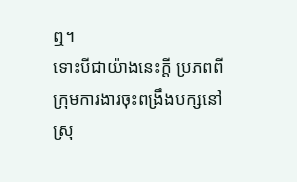ឮ។
ទោះបីជាយ៉ាងនេះក្តី ប្រភពពីក្រុមការងារចុះពង្រឹងបក្សនៅស្រុ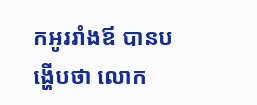កអូររាំងឪ បានបង្ហើបថា លោក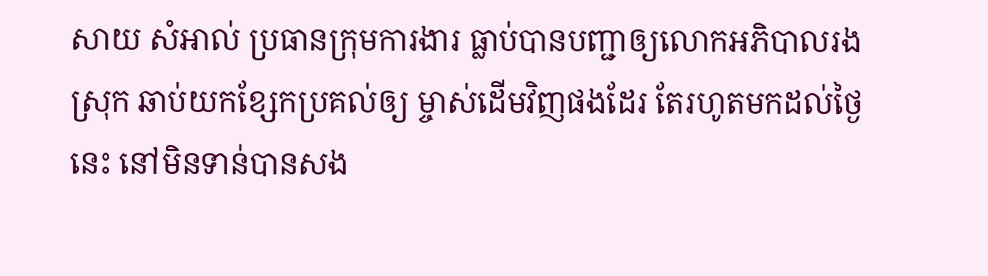សាយ សំអាល់ ប្រធានក្រុមការងារ ធ្លាប់បានបញ្ជាឲ្យលោកអភិបាលរងស្រុក ឆាប់យកខ្សែកប្រគល់ឲ្យ ម្ចាស់ដើមវិញផងដែរ តែរហូតមកដល់ថ្ងៃនេះ នៅមិនទាន់បានសង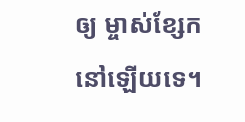ឲ្យ ម្ចាស់ខ្សែក នៅឡើយទេ។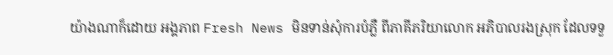យ៉ាងណាក៏ដោយ អង្គភាព Fresh News មិនទាន់សុំការបំភ្លឺ ពីភាគីភរិយាលោក អភិបាលរងស្រុក ដែលទទួ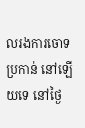លរងការចោទប្រកាន់ នៅឡើយទេ នៅថ្ងៃ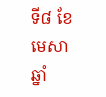ទី៨ ខែមេសា ឆ្នាំ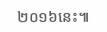២០១៦នេះ៕